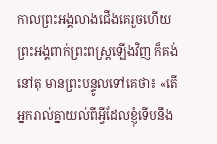កាលព្រះអង្គលាងជើងគេរួចហើយ ព្រះអង្គពាក់ព្រះពស្ត្រឡើងវិញ ក៏គង់នៅតុ មានព្រះបន្ទូលទៅគេថា៖ «តើអ្នករាល់គ្នាយល់ពីអ្វីដែលខ្ញុំទើបនឹង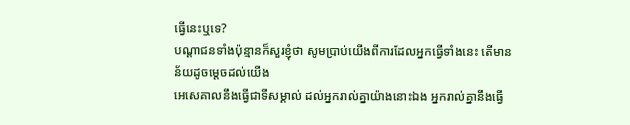ធ្វើនេះឬទេ?
បណ្ដាជនទាំងប៉ុន្មានក៏សួរខ្ញុំថា សូមប្រាប់យើងពីការដែលអ្នកធ្វើទាំងនេះ តើមានន័យដូចម្តេចដល់យើង
អេសេគាលនឹងធ្វើជាទីសម្គាល់ ដល់អ្នករាល់គ្នាយ៉ាងនោះឯង អ្នករាល់គ្នានឹងធ្វើ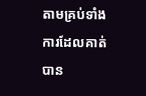តាមគ្រប់ទាំងការដែលគាត់បាន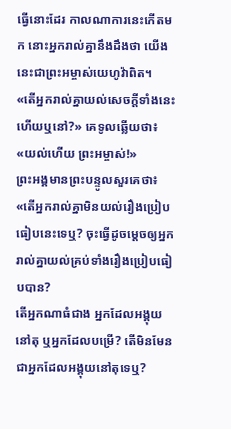ធ្វើនោះដែរ កាលណាការនេះកើតមក នោះអ្នករាល់គ្នានឹងដឹងថា យើងនេះជាព្រះអម្ចាស់យេហូវ៉ាពិត។
«តើអ្នករាល់គ្នាយល់សេចក្តីទាំងនេះ ហើយឬនៅ?» គេទូលឆ្លើយថា៖ «យល់ហើយ ព្រះអម្ចាស់!»
ព្រះអង្គមានព្រះបន្ទូលសួរគេថា៖ «តើអ្នករាល់គ្នាមិនយល់រឿងប្រៀបធៀបនេះទេឬ? ចុះធ្វើដូចម្តេចឲ្យអ្នករាល់គ្នាយល់គ្រប់ទាំងរឿងប្រៀបធៀបបាន?
តើអ្នកណាធំជាង អ្នកដែលអង្គុយនៅតុ ឬអ្នកដែលបម្រើ? តើមិនមែនជាអ្នកដែលអង្គុយនៅតុទេឬ?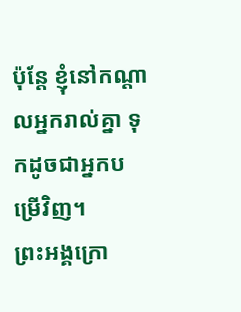ប៉ុន្តែ ខ្ញុំនៅកណ្តាលអ្នករាល់គ្នា ទុកដូចជាអ្នកបម្រើវិញ។
ព្រះអង្គក្រោ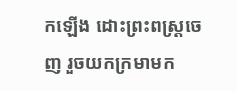កឡើង ដោះព្រះពស្ត្រចេញ រួចយកក្រមាមក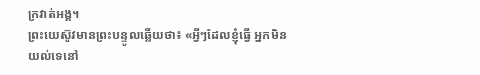ក្រវាត់អង្គ។
ព្រះយេស៊ូវមានព្រះបន្ទូលឆ្លើយថា៖ «អ្វីៗដែលខ្ញុំធ្វើ អ្នកមិនយល់ទេនៅ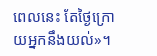ពេលនេះ តែថ្ងៃក្រោយអ្នកនឹងយល់»។